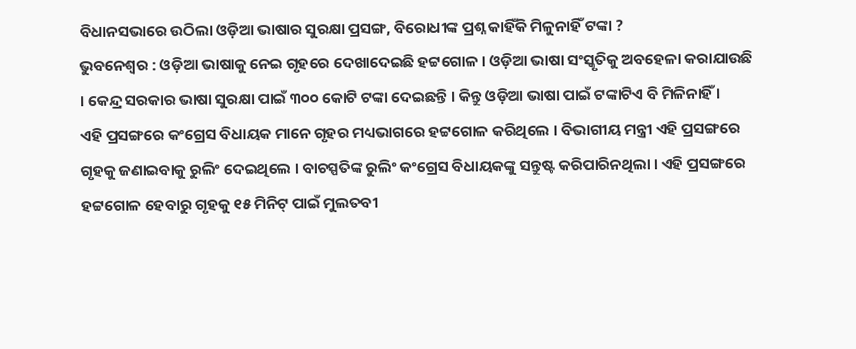ବିଧାନସଭାରେ ଉଠିଲା ଓଡ଼ିଆ ଭାଷାର ସୁରକ୍ଷା ପ୍ରସଙ୍ଗ, ବିରୋଧୀଙ୍କ ପ୍ରଶ୍ନ କାହିଁକି ମିଳୁନାହିଁ ଟଙ୍କା ?
ଭୁବନେଶ୍ବର : ଓଡ଼ିଆ ଭାଷାକୁ ନେଇ ଗୃହରେ ଦେଖାଦେଇଛି ହଟ୍ଟଗୋଳ । ଓଡ଼ିଆ ଭାଷା ସଂସ୍କୃତିକୁ ଅବହେଳା କରାଯାଉଛି । କେନ୍ଦ୍ର ସରକାର ଭାଷା ସୁରକ୍ଷା ପାଇଁ ୩୦୦ କୋଟି ଟଙ୍କା ଦେଇଛନ୍ତି । କିନ୍ତୁ ଓଡ଼ିଆ ଭାଷା ପାଇଁ ଟଙ୍କାଟିଏ ବି ମିଳିନାହିଁ ।
ଏହି ପ୍ରସଙ୍ଗରେ କଂଗ୍ରେସ ବିଧାୟକ ମାନେ ଗୃହର ମଧ୍ୟଭାଗରେ ହଟ୍ଟଗୋଳ କରିଥିଲେ । ବିଭାଗୀୟ ମନ୍ତ୍ରୀ ଏହି ପ୍ରସଙ୍ଗରେ ଗୃହକୁ ଜଣାଇବାକୁ ରୁଲିଂ ଦେଇଥିଲେ । ବାଚସ୍ପତିଙ୍କ ରୁଲିଂ କଂଗ୍ରେସ ବିଧାୟକଙ୍କୁ ସନ୍ତୁଷ୍ଟ କରିପାରିନଥିଲା । ଏହି ପ୍ରସଙ୍ଗରେ ହଟ୍ଟଗୋଳ ହେବାରୁ ଗୃହକୁ ୧୫ ମିନିଟ୍ ପାଇଁ ମୁଲତବୀ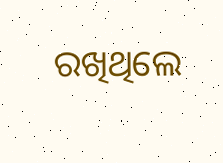ରଖିଥିଲେ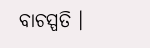ବାଚସ୍ପତି ।